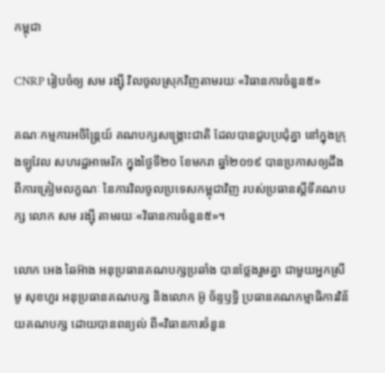កម្ពុជា

CNRP រៀបចំឲ្យ សម រង្ស៊ី វិលចូលស្រុកវិញតាមរយៈ«វិធានការចំនួន៥»

គណៈកម្មការអចិន្ត្រៃយ៍ គណបក្សសង្គ្រោះជាតិ ដែលបានជួបប្រជុំគ្នា នៅក្នុងក្រុងឡូវែល សហរដ្ឋអាមេរិក ក្នុងថ្ងៃទី២០ ខែមករា ឆ្នាំ២០១៩ បានប្រកាសឲ្យដឹង ពីការត្រៀមលក្ខណៈ នៃការវិលចូលប្រទេសកម្ពុជាវិញ របស់ប្រធានស្ដីទីគណបក្ស លោក សម រង្ស៊ី តាមរយៈ«វិធានការចំនួន៥»។

លោក អេង ឆៃអ៊ាង អនុប្រធានគណបក្សប្រឆាំង បានថ្លែងរួមគ្នា ជាមួយអ្នកស្រី មូ សុខហួរ អនុប្រធានគណបក្ស និងលោក អ៊ូ ច័ន្ទឫទ្ធិ ប្រធានគណកម្មាធិការវិន័យគណបក្ស ដោយបានពន្យល់ ពី«វិធានការចំនួន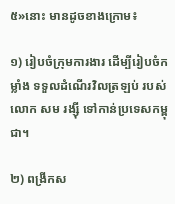៥»នោះ មានដូចខាងក្រោម៖

១) រៀបចំក្រុមការងារ ដើម្បីរៀបចំកម្លាំង ទទួលដំណើរវិលត្រឡប់ របស់លោក សម រង្ស៊ី ទៅកាន់ប្រទេសកម្ពុជា។

២) ពង្រីកស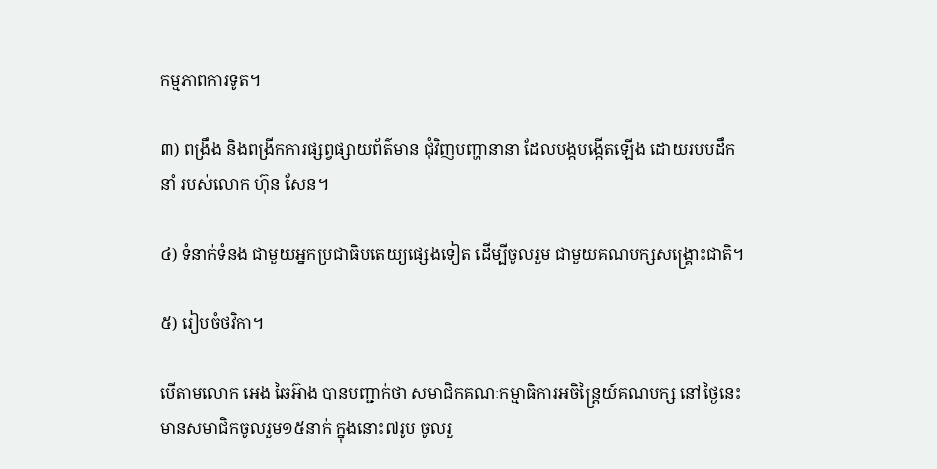កម្មភាពការទូត។

៣) ពង្រឹង និងពង្រីកការផ្សព្វផ្សាយព័ត៌មាន ជុំវិញបញ្ហានានា ដែលបង្កបង្កើតឡើង ដោយរបបដឹកនាំ របស់លោក ហ៊ុន សែន។

៤) ទំនាក់ទំនង ជាមួយអ្នកប្រជាធិបតេយ្យផ្សេងទៀត ដើម្បីចូលរួម ជាមួយគណបក្សសង្គ្រោះជាតិ។

៥) រៀបចំថវិកា។

បើតាមលោក អេង ឆៃអ៊ាង បានបញ្ជាក់ថា សមាជិកគណៈកម្មាធិការអចិន្ត្រៃយ៍គណបក្ស នៅថ្ងៃនេះ មានសមាជិកចូលរួម១៥នាក់ ក្នុងនោះ៧រូប ចូលរួ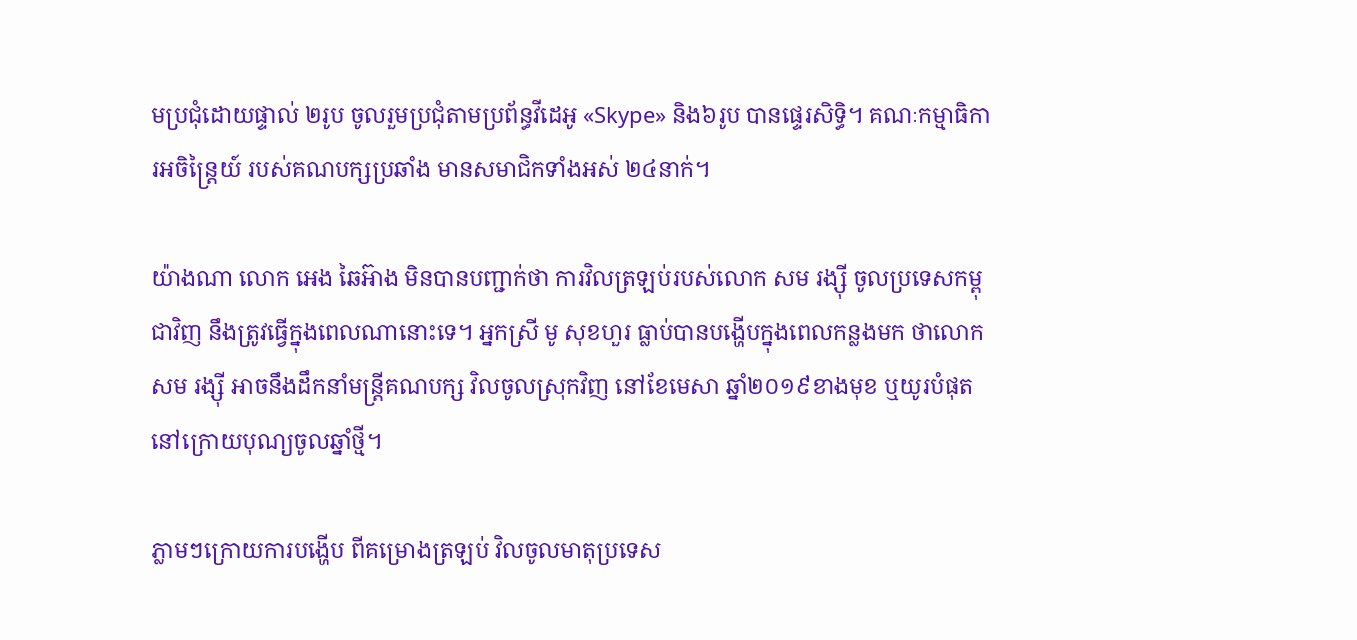មប្រជុំដោយផ្ទាល់ ២រូប ចូលរួមប្រជុំតាមប្រព័ន្ធវីដេអូ «Skype» និង៦រូប បានផ្ទេរសិទ្ធិ។ គណៈកម្មាធិការអចិន្ត្រៃយ៍ របស់គណបក្សប្រឆាំង មានសមាជិកទាំងអស់ ២៤នាក់។

យ៉ាងណា លោក អេង ឆៃអ៊ាង មិនបានបញ្ជាក់ថា ការវិលត្រឡប់របស់លោក សម រង្ស៊ី ចូលប្រទេសកម្ពុជាវិញ នឹងត្រូវធ្វើក្នុងពេលណានោះទេ។ អ្នកស្រី មូ សុខហួរ ធ្លាប់បានបង្ហើបក្នុងពេលកន្លងមក ថាលោក សម រង្ស៊ី អាចនឹងដឹកនាំមន្ត្រីគណបក្ស វិលចូលស្រុកវិញ នៅខែមេសា ឆ្នាំ២០១៩ខាងមុខ ឬយូរបំផុត នៅក្រោយបុណ្យចូលឆ្នាំថ្មី។

ភ្លាមៗក្រោយការបង្ហើប ពីគម្រោងត្រឡប់ វិលចូលមាតុប្រទេស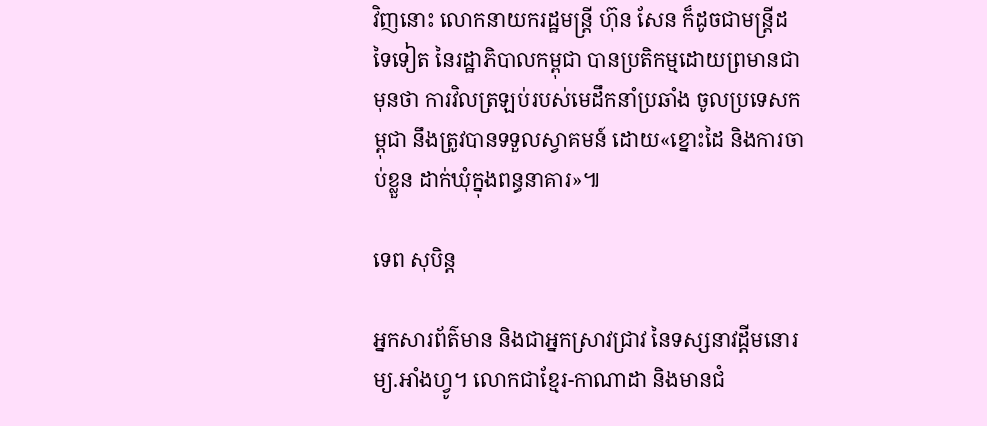វិញនោះ លោកនាយករដ្ឋមន្ត្រី ហ៊ុន សែន ក៏ដូចជាមន្ត្រីដទៃទៀត នៃរដ្ឋាភិបាលកម្ពុជា បានប្រតិកម្មដោយព្រមានជាមុនថា ការវិលត្រឡប់របស់មេដឹកនាំប្រឆាំង ចូលប្រទេសកម្ពុជា នឹងត្រូវបានទទួលស្វាគមន៍ ដោយ«ខ្នោះដៃ និងការចាប់ខ្លួន ដាក់ឃុំក្នុងពន្ធនាគារ»៕

ទេព សុបិន្ត

អ្នកសារព័ត៌មាន និងជាអ្នកស្រាវជ្រាវ នៃទស្សនាវដ្ដីមនោរម្យ.អាំងហ្វូ។ លោកជាខ្មែរ-កាណាដា និងមានជំ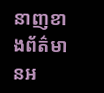នាញខាងព័ត៌មានអ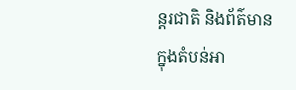ន្តរជាតិ និងព័ត៌មានក្នុងតំបន់អា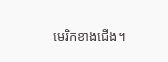មេរិកខាងជើង។